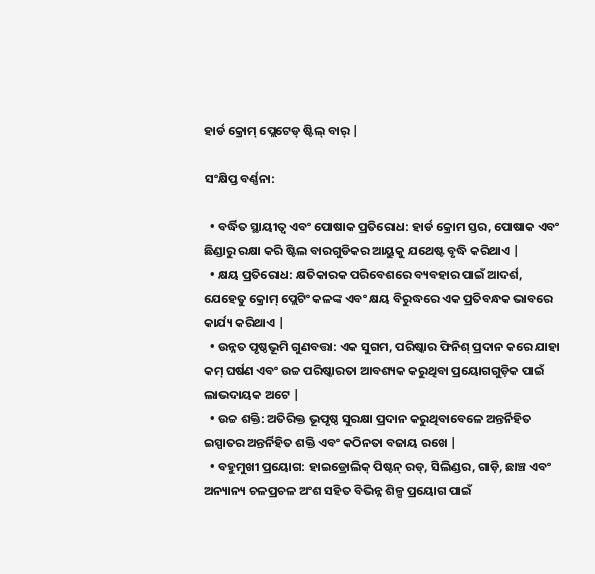ହାର୍ଡ କ୍ରୋମ୍ ପ୍ଲେଟେଡ୍ ଷ୍ଟିଲ୍ ବାର୍ |

ସଂକ୍ଷିପ୍ତ ବର୍ଣ୍ଣନା:

  • ବର୍ଦ୍ଧିତ ସ୍ଥାୟୀତ୍ୱ ଏବଂ ପୋଷାକ ପ୍ରତିରୋଧ: ହାର୍ଡ କ୍ରୋମ ସ୍ତର, ପୋଷାକ ଏବଂ ଛିଣ୍ଡାରୁ ରକ୍ଷା କରି ଷ୍ଟିଲ ବାରଗୁଡିକର ଆୟୁକୁ ଯଥେଷ୍ଟ ବୃଦ୍ଧି କରିଥାଏ |
  • କ୍ଷୟ ପ୍ରତିରୋଧ: କ୍ଷତିକାରକ ପରିବେଶରେ ବ୍ୟବହାର ପାଇଁ ଆଦର୍ଶ, ଯେହେତୁ କ୍ରୋମ୍ ପ୍ଲେଟିଂ କଳଙ୍କ ଏବଂ କ୍ଷୟ ବିରୁଦ୍ଧରେ ଏକ ପ୍ରତିବନ୍ଧକ ଭାବରେ କାର୍ଯ୍ୟ କରିଥାଏ |
  • ଉନ୍ନତ ପୃଷ୍ଠଭୂମି ଗୁଣବତ୍ତା: ଏକ ସୁଗମ, ପରିଷ୍କାର ଫିନିଶ୍ ପ୍ରଦାନ କରେ ଯାହା କମ୍ ଘର୍ଷଣ ଏବଂ ଉଚ୍ଚ ପରିଷ୍କାରତା ଆବଶ୍ୟକ କରୁଥିବା ପ୍ରୟୋଗଗୁଡ଼ିକ ପାଇଁ ଲାଭଦାୟକ ଅଟେ |
  • ଉଚ୍ଚ ଶକ୍ତି: ଅତିରିକ୍ତ ଭୂପୃଷ୍ଠ ସୁରକ୍ଷା ପ୍ରଦାନ କରୁଥିବାବେଳେ ଅନ୍ତର୍ନିହିତ ଇସ୍ପାତର ଅନ୍ତର୍ନିହିତ ଶକ୍ତି ଏବଂ କଠିନତା ବଜାୟ ରଖେ |
  • ବହୁମୁଖୀ ପ୍ରୟୋଗ: ହାଇଡ୍ରୋଲିକ୍ ପିଷ୍ଟନ୍ ରଡ୍, ସିଲିଣ୍ଡର, ଗାଡ଼ି, ଛାଞ୍ଚ ଏବଂ ଅନ୍ୟାନ୍ୟ ଚଳପ୍ରଚଳ ଅଂଶ ସହିତ ବିଭିନ୍ନ ଶିଳ୍ପ ପ୍ରୟୋଗ ପାଇଁ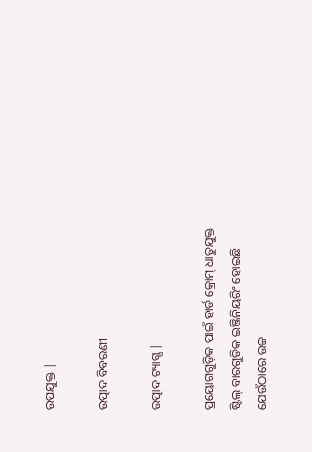ଉପଯୁକ୍ତ |

ଉତ୍ପାଦ ବିବରଣୀ

ଉତ୍ପାଦ ଟ୍ୟାଗ୍ସ |

ପ୍ରୟୋଗଗୁଡ଼ିକ ପାଇଁ ହାର୍ଡ କ୍ରୋମ୍ ଧାତୁଯୁକ୍ତ ଷ୍ଟିଲ୍ ବାରଗୁଡିକ ଇଞ୍ଜିନିୟରିଂ ହୋଇଛି ଯେଉଁଠାରେ ଉଚ୍ଚ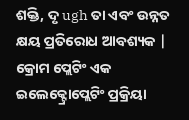ଶକ୍ତି, ଦୃ ugh ତା ଏବଂ ଉନ୍ନତ କ୍ଷୟ ପ୍ରତିରୋଧ ଆବଶ୍ୟକ | କ୍ରୋମ ପ୍ଲେଟିଂ ଏକ ଇଲେକ୍ଟ୍ରୋପ୍ଲେଟିଂ ପ୍ରକ୍ରିୟା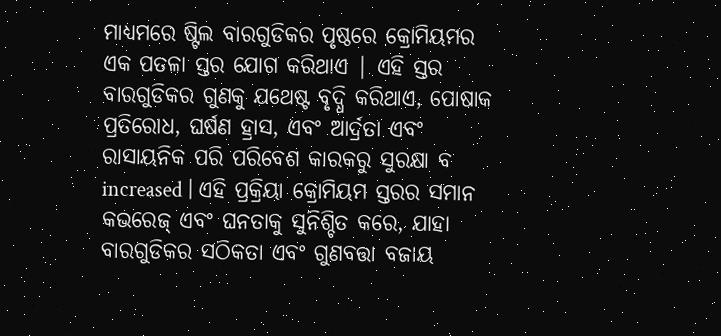ମାଧ୍ୟମରେ ଷ୍ଟିଲ ବାରଗୁଡିକର ପୃଷ୍ଠରେ କ୍ରୋମିୟମର ଏକ ପତଳା ସ୍ତର ଯୋଗ କରିଥାଏ | ଏହି ସ୍ତର ବାରଗୁଡିକର ଗୁଣକୁ ଯଥେଷ୍ଟ ବୃଦ୍ଧି କରିଥାଏ, ପୋଷାକ ପ୍ରତିରୋଧ, ଘର୍ଷଣ ହ୍ରାସ, ଏବଂ ଆର୍ଦ୍ରତା ଏବଂ ରାସାୟନିକ ପରି ପରିବେଶ କାରକରୁ ସୁରକ୍ଷା ବ increased | ଏହି ପ୍ରକ୍ରିୟା କ୍ରୋମିୟମ ସ୍ତରର ସମାନ କଭରେଜ୍ ଏବଂ ଘନତାକୁ ସୁନିଶ୍ଚିତ କରେ, ଯାହା ବାରଗୁଡିକର ସଠିକତା ଏବଂ ଗୁଣବତ୍ତା ବଜାୟ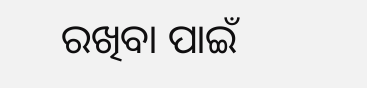ରଖିବା ପାଇଁ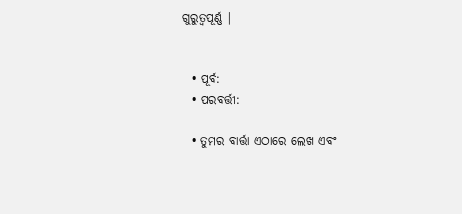ଗୁରୁତ୍ୱପୂର୍ଣ୍ଣ |


  • ପୂର୍ବ:
  • ପରବର୍ତ୍ତୀ:

  • ତୁମର ବାର୍ତ୍ତା ଏଠାରେ ଲେଖ ଏବଂ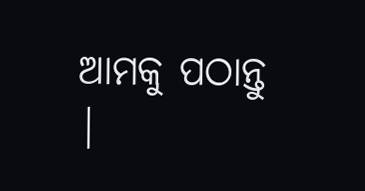ଆମକୁ ପଠାନ୍ତୁ |